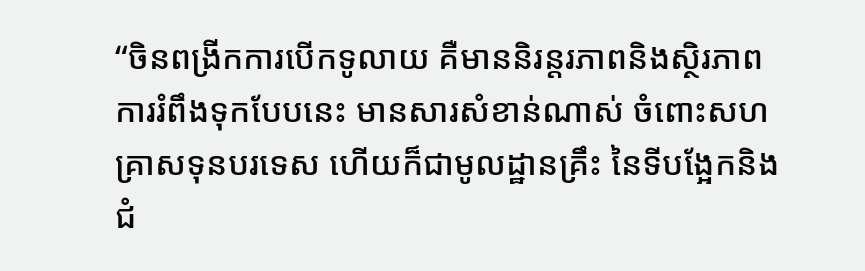“ចិនពង្រីកការបើកទូលាយ គឺមាននិរន្តរភាពនិងស្ថិរភាព ការរំពឹងទុកបែបនេះ មានសារសំខាន់ណាស់ ចំពោះសហគ្រាសទុនបរទេស ហើយក៏ជាមូលដ្ឋានគ្រឹះ នៃទីបង្អែកនិងជំ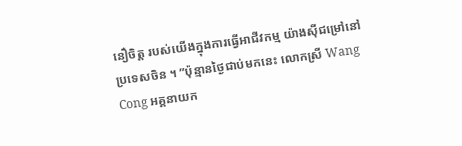នឿចិត្ត របស់យើងក្នុងការធ្វើអាជីវកម្ម យ៉ាងស៊ីជម្រៅនៅប្រទេសចិន ។ ”ប៉ុន្មានថ្ងៃជាប់មកនេះ លោកស្រី Wang Cong អគ្គនាយក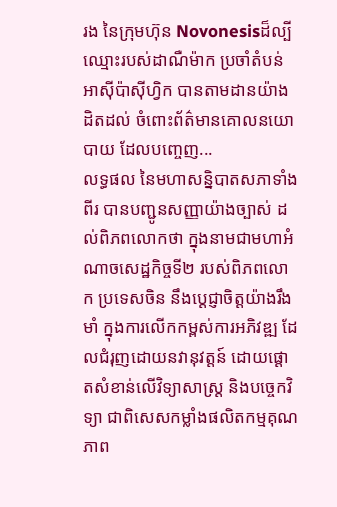រង នៃក្រុមហ៊ុន Novonesisដ៏ល្បីឈ្មោះរបស់ដាណឺម៉ាក ប្រចាំតំបន់ អាស៊ីប៉ាស៊ីហ្វិក បានតាមដានយ៉ាងដិតដល់ ចំពោះព័ត៌មានគោលនយោបាយ ដែលបញ្ចេញ...
លទ្ធផល នៃមហាសន្និបាតសភាទាំងពីរ បានបញ្ជូនសញ្ញាយ៉ាងច្បាស់ ដល់ពិភពលោកថា ក្នុងនាមជាមហាអំណាចសេដ្ឋកិច្ចទី២ របស់ពិភពលោក ប្រទេសចិន នឹងប្តេជ្ញាចិត្តយ៉ាងរឹងមាំ ក្នុងការលើកកម្ពស់ការអភិវឌ្ឍ ដែលជំរុញដោយនវានុវត្តន៍ ដោយផ្តោតសំខាន់លើវិទ្យាសាស្ត្រ និងបច្ចេកវិទ្យា ជាពិសេសកម្លាំងផលិតកម្មគុណភាព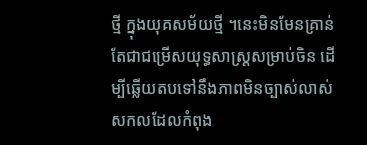ថ្មី ក្នុងយុគសម័យថ្មី ។នេះមិនមែនគ្រាន់ តែជាជម្រើសយុទ្ធសាស្រ្តសម្រាប់ចិន ដើម្បីឆ្លើយតបទៅនឹងភាពមិនច្បាស់លាស់ សកលដែលកំពុង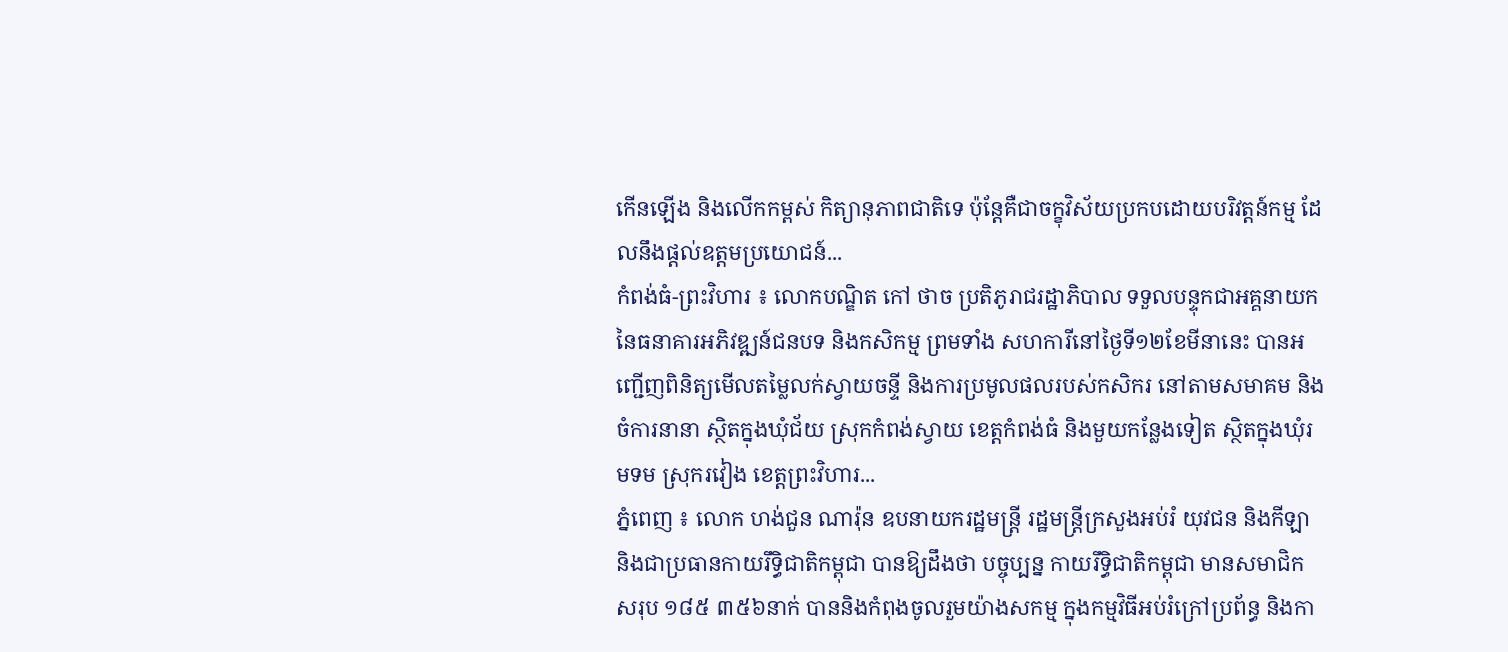កើនឡើង និងលើកកម្ពស់ កិត្យានុភាពជាតិទេ ប៉ុន្តែគឺជាចក្ខុវិស័យប្រកបដោយបរិវត្តន៍កម្ម ដែលនឹងផ្តល់ឧត្តមប្រយោជន៍...
កំពង់ធំ-ព្រះវិហារ ៖ លោកបណ្ឌិត កៅ ថាច ប្រតិភូរាជរដ្ឋាភិបាល ទទួលបន្ទុកជាអគ្គនាយក នៃធនាគារអភិវឌ្ឍន៍ជនបទ និងកសិកម្ម ព្រមទាំង សហការីនៅថ្ងៃទី១២ខែមីនានេះ បានអញ្ជើញពិនិត្យមើលតម្លៃលក់ស្វាយចន្ទី និងការប្រមូលផលរបស់កសិករ នៅតាមសមាគម និងចំការនានា ស្ថិតក្នុងឃុំជ័យ ស្រុកកំពង់ស្វាយ ខេត្តកំពង់ធំ និងមួយកន្លែងទៀត ស្ថិតក្នុងឃុំរមទម ស្រុករវៀង ខេត្តព្រះវិហារ...
ភ្នំពេញ ៖ លោក ហង់ជួន ណារ៉ុន ឧបនាយករដ្ឋមន្ត្រី រដ្ឋមន្ត្រីក្រសួងអប់រំ យុវជន និងកីឡា និងជាប្រធានកាយរឹទិ្ធជាតិកម្ពុជា បានឱ្យដឹងថា បច្ចុប្បន្ន កាយរឹទិ្ធជាតិកម្ពុជា មានសមាជិក សរុប ១៨៥ ៣៥៦នាក់ បាននិងកំពុងចូលរួមយ៉ាងសកម្ម ក្នុងកម្មវិធីអប់រំក្រៅប្រព័ន្ធ និងកា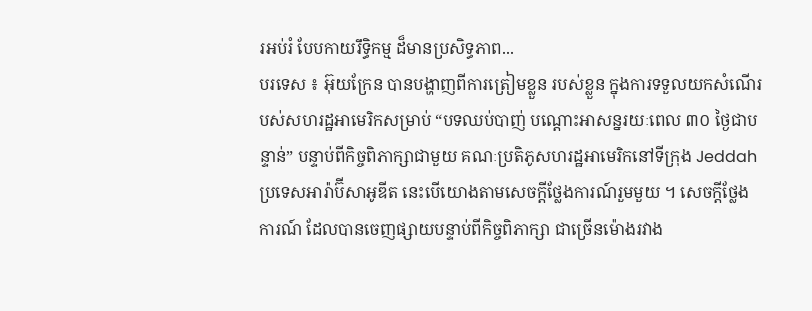រអប់រំ បែបកាយរឹទិ្ធកម្ម ដ៏មានប្រសិទ្ធភាព...
បរទេស ៖ អ៊ុយក្រែន បានបង្ហាញពីការត្រៀមខ្លួន របស់ខ្លួន ក្នុងការទទួលយកសំណើរបស់សហរដ្ឋអាមេរិកសម្រាប់ “បទឈប់បាញ់ បណ្តោះអាសន្នរយៈពេល ៣០ ថ្ងៃជាបន្ទាន់” បន្ទាប់ពីកិច្ចពិភាក្សាជាមួយ គណៈប្រតិភូសហរដ្ឋអាមេរិកនៅទីក្រុង Jeddah ប្រទេសអារ៉ាប៊ីសាអូឌីត នេះបើយោងតាមសេចក្តីថ្លែងការណ៍រួមមួយ ។ សេចក្តីថ្លែងការណ៍ ដែលបានចេញផ្សាយបន្ទាប់ពីកិច្ចពិភាក្សា ជាច្រើនម៉ោងរវាង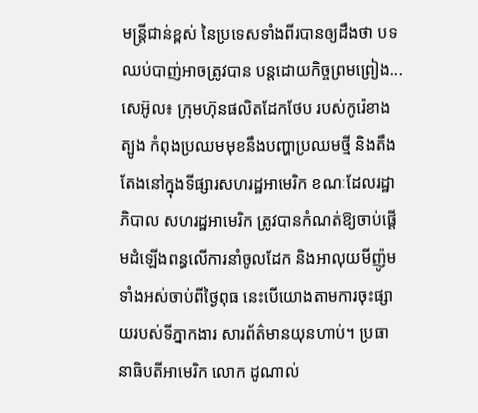មន្ត្រីជាន់ខ្ពស់ នៃប្រទេសទាំងពីរបានឲ្យដឹងថា បទឈប់បាញ់អាចត្រូវបាន បន្តដោយកិច្ចព្រមព្រៀង...
សេអ៊ូល៖ ក្រុមហ៊ុនផលិតដែកថែប របស់កូរ៉េខាងត្បូង កំពុងប្រឈមមុខនឹងបញ្ហាប្រឈមថ្មី និងតឹងតែងនៅក្នុងទីផ្សារសហរដ្ឋអាមេរិក ខណៈដែលរដ្ឋាភិបាល សហរដ្ឋអាមេរិក ត្រូវបានកំណត់ឱ្យចាប់ផ្តើមដំឡើងពន្ធលើការនាំចូលដែក និងអាលុយមីញ៉ូមទាំងអស់ចាប់ពីថ្ងៃពុធ នេះបើយោងតាមការចុះផ្សាយរបស់ទីភ្នាកងារ សារព័ត៌មានយុនហាប់។ ប្រធានាធិបតីអាមេរិក លោក ដូណាល់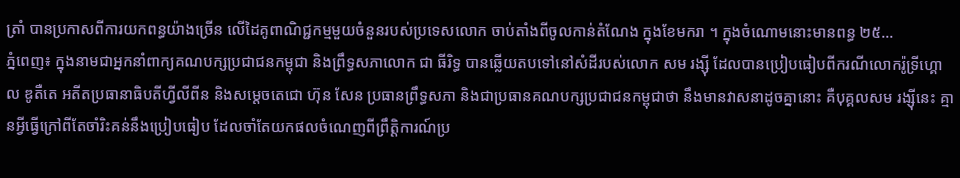ត្រាំ បានប្រកាសពីការយកពន្ធយ៉ាងច្រើន លើដៃគូពាណិជ្ជកម្មមួយចំនួនរបស់ប្រទេសលោក ចាប់តាំងពីចូលកាន់តំណែង ក្នុងខែមករា ។ ក្នុងចំណោមនោះមានពន្ធ ២៥...
ភ្នំពេញ៖ ក្នុងនាមជាអ្នកនាំពាក្យគណបក្សប្រជាជនកម្ពុជា និងព្រឹទ្ធសភាលោក ជា ធីរិទ្ធ បានឆ្លើយតបទៅនៅសំដីរបស់លោក សម រង្ស៊ី ដែលបានប្រៀបធៀបពីករណីលោករ៉ូទ្រីហ្គោល ឌូតឺតេ អតីតប្រធានាធិបតីហ្វីលីពីន និងសម្តេចតេជោ ហ៊ុន សែន ប្រធានព្រឹទ្ធសភា និងជាប្រធានគណបក្សប្រជាជនកម្ពុជាថា នឹងមានវាសនាដូចគ្នានោះ គឺបុគ្គលសម រង្ស៊ីនេះ គ្មានអ្វីធ្វើក្រៅពីតែចាំរិះគន់នឹងប្រៀបធៀប ដែលចាំតែយកផលចំណេញពីព្រឹត្តិការណ៍ប្រ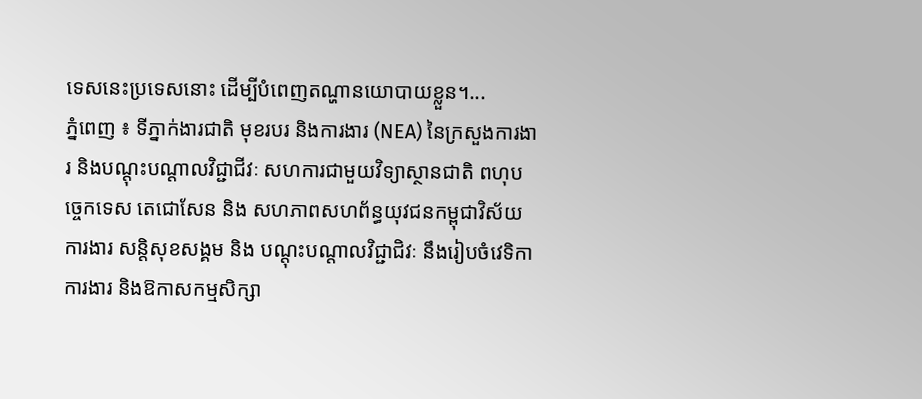ទេសនេះប្រទេសនោះ ដើម្បីបំពេញតណ្ហានយោបាយខ្លួន។...
ភ្នំពេញ ៖ ទីភ្នាក់ងារជាតិ មុខរបរ និងការងារ (NEA) នៃក្រសួងការងារ និងបណ្តុះបណ្តាលវិជ្ជាជីវៈ សហការជាមួយវិទ្យាស្ថានជាតិ ពហុបច្ចេកទេស តេជោសែន និង សហភាពសហព័ន្ធយុវជនកម្ពុជាវិស័យការងារ សន្តិសុខសង្គម និង បណ្តុះបណ្តាលវិជ្ជាជិវៈ នឹងរៀបចំវេទិកាការងារ និងឱកាសកម្មសិក្សា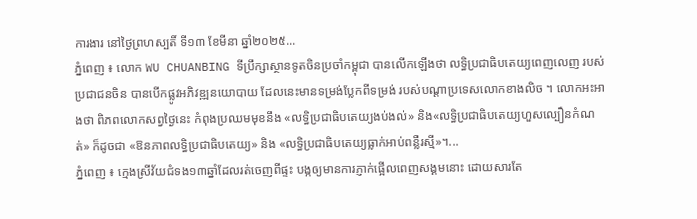ការងារ នៅថ្ងៃព្រហស្បតិ៍ ទី១៣ ខែមីនា ឆ្នាំ២០២៥...
ភ្នំពេញ ៖ លោក WU CHUANBING ទីប្រឹក្សាស្ថានទូតចិនប្រចាំកម្ពុជា បានលើកឡើងថា លទ្ធិប្រជាធិបតេយ្យពេញលេញ របស់ប្រជាជនចិន បានបើកផ្លូវអភិវឌ្ឍនយោបាយ ដែលនេះមានទម្រង់ប្លែកពីទម្រង់ របស់បណ្តាប្រទេសលោកខាងលិច ។ លោកអះអាងថា ពិភពលោកសព្វថ្ងៃនេះ កំពុងប្រឈមមុខនឹង «លទ្ធិប្រជាធិបតេយ្យងប់ងល់» និង«លទ្ធិប្រជាធិបតេយ្យហួសល្បឿនកំណត់» ក៏ដូចជា «ឱនភាពលទ្ធិប្រជាធិបតេយ្យ» និង «លទ្ធិប្រជាធិបតេយ្យធ្លាក់អាប់ពន្លឺរស្មី»។...
ភ្នំពេញ ៖ ក្មេងស្រីវ័យជំទង១៣ឆ្នាំដែលរត់ចេញពីផ្ទះ បង្កឲ្យមានការភ្ញាក់ផ្អើលពេញសង្គមនោះ ដោយសារតែ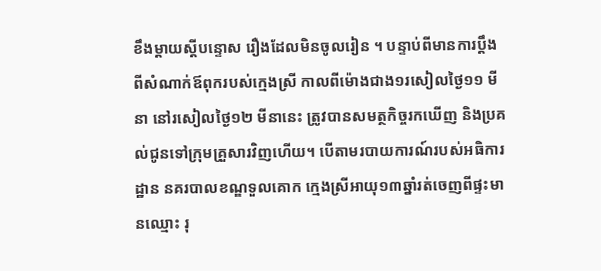ខឹងម្តាយស្តីបន្ទោស រឿងដែលមិនចូលរៀន ។ បន្ទាប់ពីមានការប្តឹង ពីសំណាក់ឪពុករបស់ក្មេងស្រី កាលពីម៉ោងជាង១រសៀលថ្ងៃ១១ មីនា នៅរសៀលថ្ងៃ១២ មីនានេះ ត្រូវបានសមត្ថកិច្ចរកឃើញ និងប្រគល់ជូនទៅក្រុមគ្រួសារវិញហើយ។ បើតាមរបាយការណ៍របស់អធិការដ្ឋាន នគរបាលខណ្ឌទួលគោក ក្មេងស្រីអាយុ១៣ឆ្នាំរត់ចេញពីផ្ទះមានឈ្មោះ រុ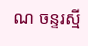ណ ចន្ទរស្មី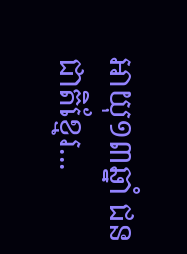អាយុ១៣ឆ្នាំ ជនជាតិខ្មែរ...